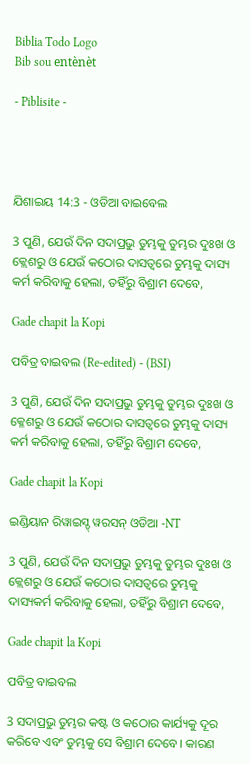Biblia Todo Logo
Bib sou entènèt

- Piblisite -




ଯିଶାଇୟ 14:3 - ଓଡିଆ ବାଇବେଲ

3 ପୁଣି, ଯେଉଁ ଦିନ ସଦାପ୍ରଭୁ ତୁମ୍ଭକୁ ତୁମ୍ଭର ଦୁଃଖ ଓ କ୍ଲେଶରୁ ଓ ଯେଉଁ କଠୋର ଦାସତ୍ୱରେ ତୁମ୍ଭକୁ ଦାସ୍ୟ କର୍ମ କରିବାକୁ ହେଲା, ତହିଁରୁ ବିଶ୍ରାମ ଦେବେ,

Gade chapit la Kopi

ପବିତ୍ର ବାଇବଲ (Re-edited) - (BSI)

3 ପୁଣି, ଯେଉଁ ଦିନ ସଦାପ୍ରଭୁ ତୁମ୍ଭକୁ ତୁମ୍ଭର ଦୁଃଖ ଓ କ୍ଳେଶରୁ ଓ ଯେଉଁ କଠୋର ଦାସତ୍ଵରେ ତୁମ୍ଭକୁ ଦାସ୍ୟ କର୍ମ କରିବାକୁ ହେଲା, ତହିଁରୁ ବିଶ୍ରାମ ଦେବେ,

Gade chapit la Kopi

ଇଣ୍ଡିୟାନ ରିୱାଇସ୍ଡ୍ ୱରସନ୍ ଓଡିଆ -NT

3 ପୁଣି, ଯେଉଁ ଦିନ ସଦାପ୍ରଭୁ ତୁମ୍ଭକୁ ତୁମ୍ଭର ଦୁଃଖ ଓ କ୍ଲେଶରୁ ଓ ଯେଉଁ କଠୋର ଦାସତ୍ୱରେ ତୁମ୍ଭକୁ ଦାସ୍ୟକର୍ମ କରିବାକୁ ହେଲା, ତହିଁରୁ ବିଶ୍ରାମ ଦେବେ,

Gade chapit la Kopi

ପବିତ୍ର ବାଇବଲ

3 ସଦାପ୍ରଭୁ ତୁମ୍ଭର କଷ୍ଟ ଓ କଠୋର କାର୍ଯ୍ୟକୁ ଦୂର କରିବେ ଏବଂ ତୁମ୍ଭକୁ ସେ ବିଶ୍ରାମ ଦେବେ। କାରଣ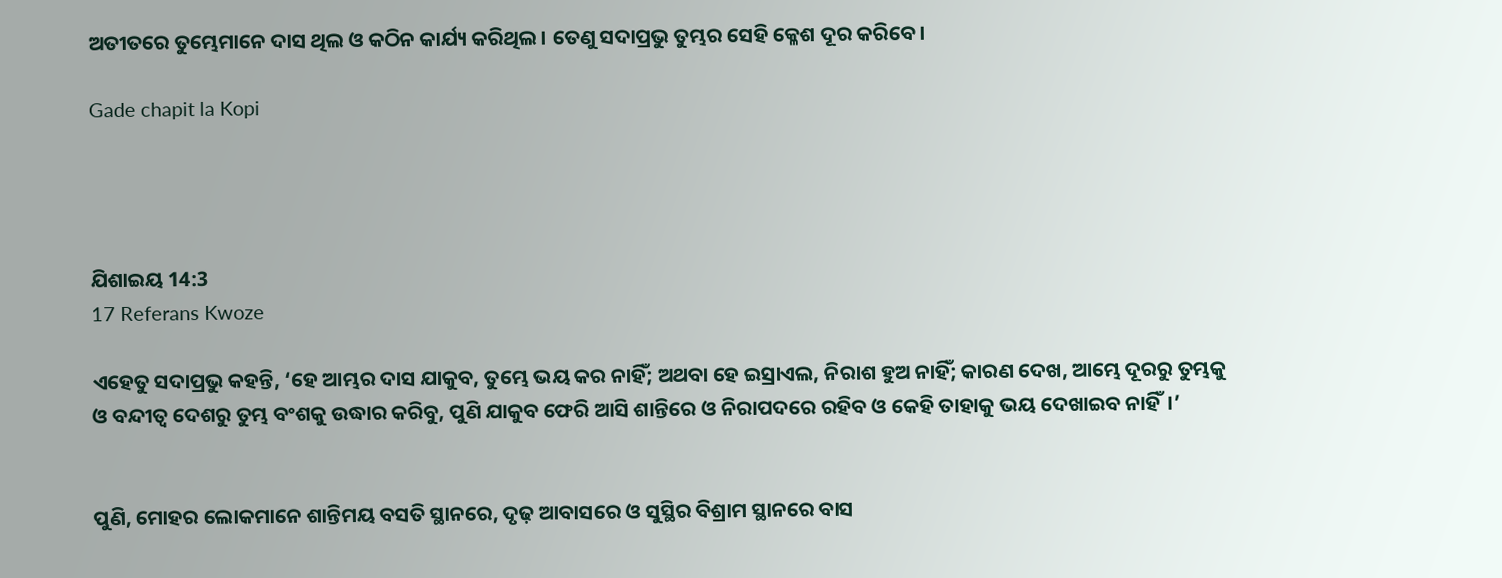ଅତୀତରେ ତୁମ୍ଭେମାନେ ଦାସ ଥିଲ ଓ କଠିନ କାର୍ଯ୍ୟ କରିଥିଲ। ତେଣୁ ସଦାପ୍ରଭୁ ତୁମ୍ଭର ସେହି କ୍ଳେଶ ଦୂର କରିବେ।

Gade chapit la Kopi




ଯିଶାଇୟ 14:3
17 Referans Kwoze

ଏହେତୁ ସଦାପ୍ରଭୁ କହନ୍ତି, ‘ହେ ଆମ୍ଭର ଦାସ ଯାକୁବ, ତୁମ୍ଭେ ଭୟ କର ନାହିଁ; ଅଥବା ହେ ଇସ୍ରାଏଲ, ନିରାଶ ହୁଅ ନାହିଁ; କାରଣ ଦେଖ, ଆମ୍ଭେ ଦୂରରୁ ତୁମ୍ଭକୁ ଓ ବନ୍ଦୀତ୍ୱ ଦେଶରୁ ତୁମ୍ଭ ବଂଶକୁ ଉଦ୍ଧାର କରିବୁ, ପୁଣି ଯାକୁବ ଫେରି ଆସି ଶାନ୍ତିରେ ଓ ନିରାପଦରେ ରହିବ ଓ କେହି ତାହାକୁ ଭୟ ଦେଖାଇବ ନାହିଁ।’


ପୁଣି, ମୋହର ଲୋକମାନେ ଶାନ୍ତିମୟ ବସତି ସ୍ଥାନରେ, ଦୃଢ଼ ଆବାସରେ ଓ ସୁସ୍ଥିର ବିଶ୍ରାମ ସ୍ଥାନରେ ବାସ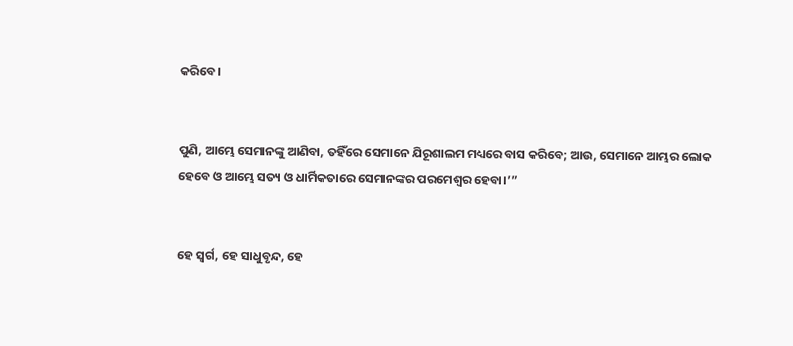କରିବେ।


ପୁଣି, ଆମ୍ଭେ ସେମାନଙ୍କୁ ଆଣିବା, ତହିଁରେ ସେମାନେ ଯିରୂଶାଲମ ମଧ୍ୟରେ ବାସ କରିବେ; ଆଉ, ସେମାନେ ଆମ୍ଭର ଲୋକ ହେବେ ଓ ଆମ୍ଭେ ସତ୍ୟ ଓ ଧାର୍ମିକତାରେ ସେମାନଙ୍କର ପରମେଶ୍ୱର ହେବା।’”


ହେ ସ୍ଵର୍ଗ, ହେ ସାଧୁବୃନ୍ଦ, ହେ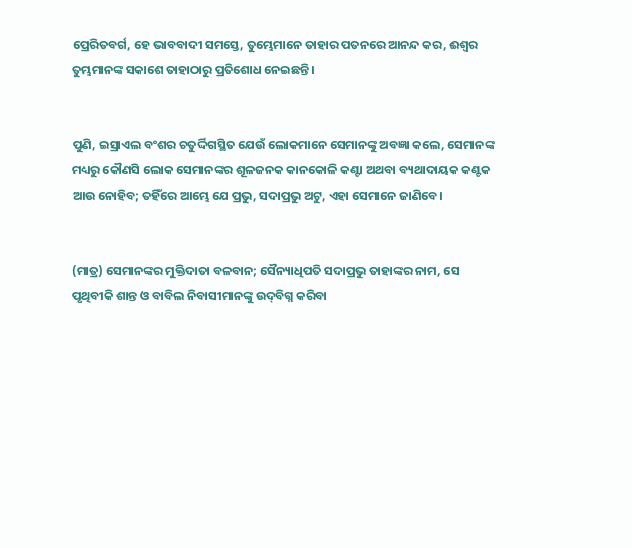ପ୍ରେରିତବର୍ଗ, ହେ ଭାବବାଦୀ ସମସ୍ତେ, ତୁମ୍ଭେମାନେ ତାହାର ପତନରେ ଆନନ୍ଦ କର, ଈଶ୍ୱର ତୁମ୍ଭମାନଙ୍କ ସକାଶେ ତାହାଠାରୁ ପ୍ରତିଶୋଧ ନେଇଛନ୍ତି ।


ପୁଣି, ଇସ୍ରାଏଲ ବଂଶର ଚତୁର୍ଦ୍ଦିଗସ୍ଥିତ ଯେଉଁ ଲୋକମାନେ ସେମାନଙ୍କୁ ଅବଜ୍ଞା କଲେ, ସେମାନଙ୍କ ମଧ୍ୟରୁ କୌଣସି ଲୋକ ସେମାନଙ୍କର ଶୂଳଜନକ କାନକୋଳି କଣ୍ଟା ଅଥବା ବ୍ୟଥାଦାୟକ କଣ୍ଟକ ଆଉ ନୋହିବ; ତହିଁରେ ଆମ୍ଭେ ଯେ ପ୍ରଭୁ, ସଦାପ୍ରଭୁ ଅଟୁ, ଏହା ସେମାନେ ଜାଣିବେ।


(ମାତ୍ର) ସେମାନଙ୍କର ମୁକ୍ତିଦାତା ବଳବାନ; ସୈନ୍ୟାଧିପତି ସଦାପ୍ରଭୁ ତାହାଙ୍କର ନାମ, ସେ ପୃଥିବୀକି ଶାନ୍ତ ଓ ବାବିଲ ନିବାସୀମାନଙ୍କୁ ଉଦ୍‍ବିଗ୍ନ କରିବା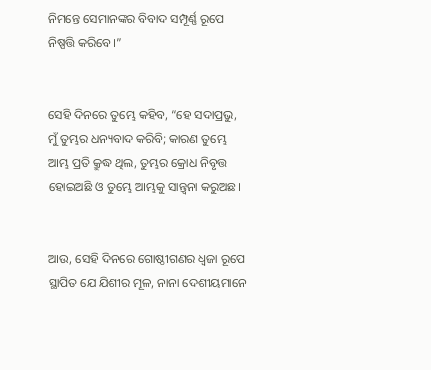ନିମନ୍ତେ ସେମାନଙ୍କର ବିବାଦ ସମ୍ପୂର୍ଣ୍ଣ ରୂପେ ନିଷ୍ପତ୍ତି କରିବେ।”


ସେହି ଦିନରେ ତୁମ୍ଭେ କହିବ, “ହେ ସଦାପ୍ରଭୁ, ମୁଁ ତୁମ୍ଭର ଧନ୍ୟବାଦ କରିବି; କାରଣ ତୁମ୍ଭେ ଆମ୍ଭ ପ୍ରତି କ୍ରୁଦ୍ଧ ଥିଲ, ତୁମ୍ଭର କ୍ରୋଧ ନିବୃତ୍ତ ହୋଇଅଛି ଓ ତୁମ୍ଭେ ଆମ୍ଭକୁ ସାନ୍ତ୍ୱନା କରୁଅଛ।


ଆଉ, ସେହି ଦିନରେ ଗୋଷ୍ଠୀଗଣର ଧ୍ୱଜା ରୂପେ ସ୍ଥାପିତ ଯେ ଯିଶୀର ମୂଳ, ନାନା ଦେଶୀୟମାନେ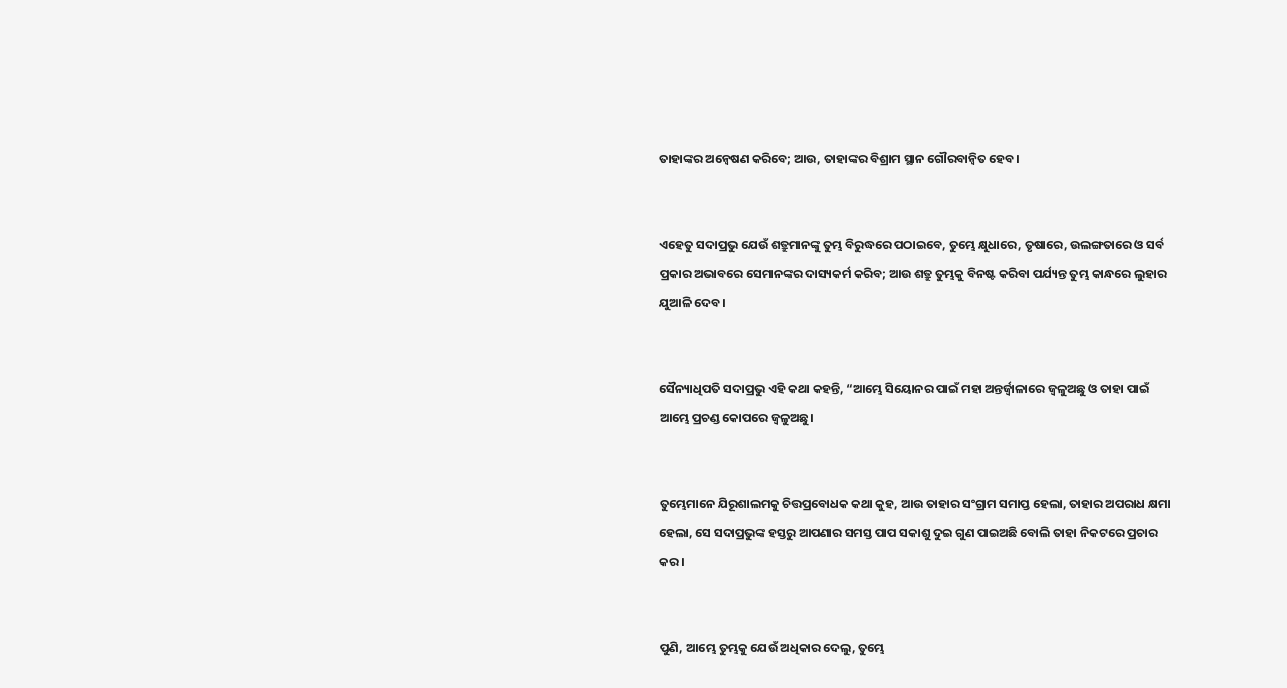ତାହାଙ୍କର ଅନ୍ଵେଷଣ କରିବେ; ଆଉ, ତାହାଙ୍କର ବିଶ୍ରାମ ସ୍ଥାନ ଗୌରବାନ୍ୱିତ ହେବ।


ଏହେତୁ ସଦାପ୍ରଭୁ ଯେଉଁ ଶତ୍ରୁମାନଙ୍କୁ ତୁମ୍ଭ ବିରୁଦ୍ଧରେ ପଠାଇବେ, ତୁମ୍ଭେ କ୍ଷୁଧାରେ, ତୃଷାରେ, ଉଲଙ୍ଗତାରେ ଓ ସର୍ବ ପ୍ରକାର ଅଭାବରେ ସେମାନଙ୍କର ଦାସ୍ୟକର୍ମ କରିବ; ଆଉ ଶତ୍ରୁ ତୁମ୍ଭକୁ ବିନଷ୍ଟ କରିବା ପର୍ଯ୍ୟନ୍ତ ତୁମ୍ଭ କାନ୍ଧରେ ଲୁହାର ଯୁଆଳି ଦେବ।


ସୈନ୍ୟାଧିପତି ସଦାପ୍ରଭୁ ଏହି କଥା କହନ୍ତି, “ଆମ୍ଭେ ସିୟୋନର ପାଇଁ ମହା ଅନ୍ତର୍ଜ୍ୱାଳାରେ ଜ୍ୱଳୁଅଛୁ ଓ ତାହା ପାଇଁ ଆମ୍ଭେ ପ୍ରଚଣ୍ଡ କୋପରେ ଜ୍ୱଳୁଅଛୁ।


ତୁମ୍ଭେମାନେ ଯିରୂଶାଲମକୁ ଚିତ୍ତପ୍ରବୋଧକ କଥା କୁହ, ଆଉ ତାହାର ସଂଗ୍ରାମ ସମାପ୍ତ ହେଲା, ତାହାର ଅପରାଧ କ୍ଷମା ହେଲା, ସେ ସଦାପ୍ରଭୁଙ୍କ ହସ୍ତରୁ ଆପଣାର ସମସ୍ତ ପାପ ସକାଶୁ ଦୁଇ ଗୁଣ ପାଇଅଛି ବୋଲି ତାହା ନିକଟରେ ପ୍ରଚାର କର।


ପୁଣି, ଆମ୍ଭେ ତୁମ୍ଭକୁ ଯେଉଁ ଅଧିକାର ଦେଲୁ, ତୁମ୍ଭେ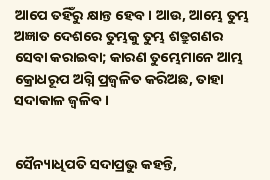ଆପେ ତହିଁରୁ କ୍ଷାନ୍ତ ହେବ। ଆଉ, ଆମ୍ଭେ ତୁମ୍ଭ ଅଜ୍ଞାତ ଦେଶରେ ତୁମ୍ଭକୁ ତୁମ୍ଭ ଶତ୍ରୁଗଣର ସେବା କରାଇବା; କାରଣ ତୁମ୍ଭେମାନେ ଆମ୍ଭ କ୍ରୋଧରୂପ ଅଗ୍ନି ପ୍ରଜ୍ୱଳିତ କରିଅଛ, ତାହା ସଦାକାଳ ଜ୍ୱଳିବ।


ସୈନ୍ୟାଧିପତି ସଦାପ୍ରଭୁ କହନ୍ତି,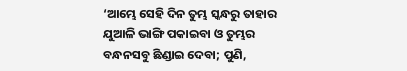‘ଆମ୍ଭେ ସେହି ଦିନ ତୁମ୍ଭ ସ୍କନ୍ଧରୁ ତାହାର ଯୁଆଳି ଭାଙ୍ଗି ପକାଇବା ଓ ତୁମ୍ଭର ବନ୍ଧନସବୁ ଛିଣ୍ଡାଇ ଦେବା; ପୁଣି,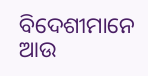ବିଦେଶୀମାନେ ଆଉ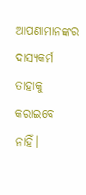ଆପଣାମାନଙ୍କର ଦାସ୍ୟକର୍ମ ତାହାକୁ କରାଇବେ ନାହିଁ।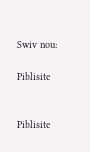Swiv nou:

Piblisite


Piblisite